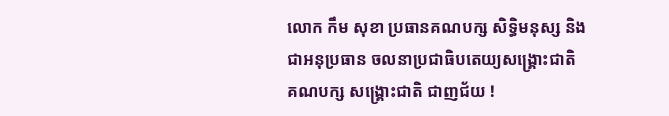លោក កឹម សុខា ប្រធានគណបក្ស សិទ្ធិមនុស្ស និង
ជាអនុប្រធាន ចលនាប្រជាធិបតេយ្យសង្គ្រោះជាតិ
គណបក្ស សង្គ្រោះជាតិ ជាញជ័យ !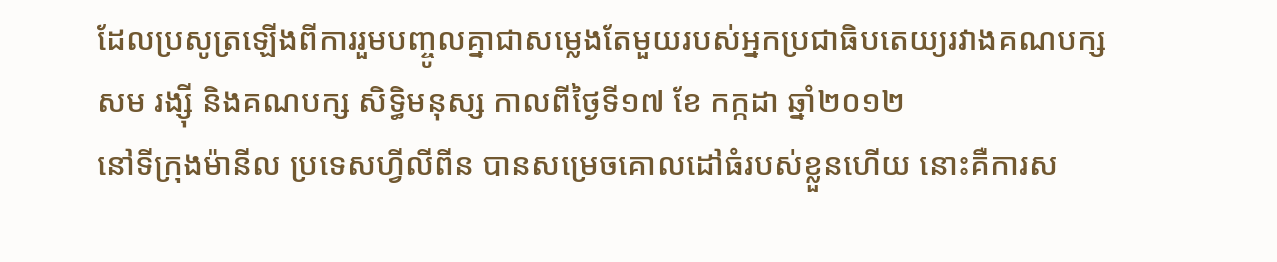ដែលប្រសូត្រឡើងពីការរួមបញ្ចូលគ្នាជាសម្លេងតែមួយរបស់អ្នកប្រជាធិបតេយ្យរវាងគណបក្ស
សម រង្ស៊ី និងគណបក្ស សិទ្ធិមនុស្ស កាលពីថ្ងៃទី១៧ ខែ កក្កដា ឆ្នាំ២០១២
នៅទីក្រុងម៉ានីល ប្រទេសហ្វីលីពីន បានសម្រេចគោលដៅធំរបស់ខ្លួនហើយ នោះគឺការស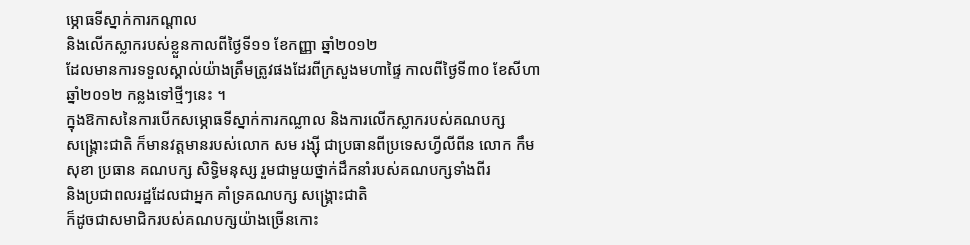ម្ភោធទីស្នាក់ការកណ្តាល
និងលើកស្លាករបស់ខ្លួនកាលពីថ្ងៃទី១១ ខែកញ្ញា ឆ្នាំ២០១២
ដែលមានការទទួលស្គាល់យ៉ាងត្រឹមត្រូវផងដែរពីក្រសួងមហាផ្ទៃ កាលពីថ្ងៃទី៣០ ខែសីហា
ឆ្នាំ២០១២ កន្លងទៅថ្មីៗនេះ ។
ក្នុងឱកាសនៃការបើកសម្ភោធទីស្នាក់ការកណ្លាល និងការលើកស្លាករបស់គណបក្ស
សង្គ្រោះជាតិ ក៏មានវត្តមានរបស់លោក សម រង្ស៊ី ជាប្រធានពីប្រទេសហ្វីលីពីន លោក កឹម
សុខា ប្រធាន គណបក្ស សិទ្ធិមនុស្ស រួមជាមួយថ្នាក់ដឹកនាំរបស់គណបក្សទាំងពីរ
និងប្រជាពលរដ្ឋដែលជាអ្នក គាំទ្រគណបក្ស សង្គ្រោះជាតិ
ក៏ដូចជាសមាជិករបស់គណបក្សយ៉ាងច្រើនកោះ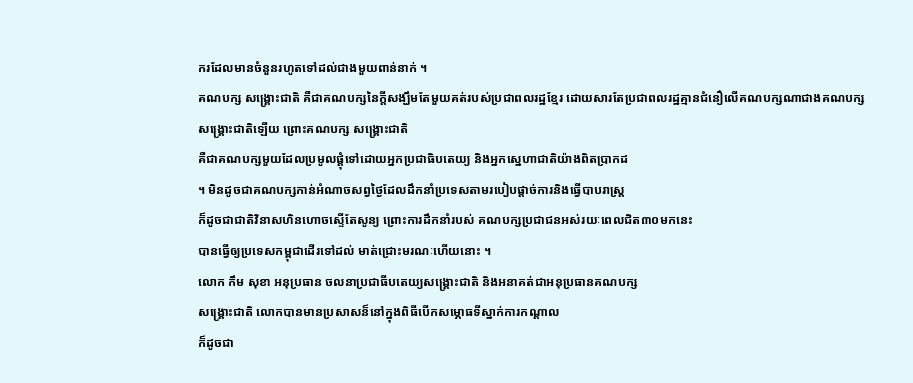ករដែលមានចំនួនរហូតទៅដល់ជាងមួយពាន់នាក់ ។
គណបក្ស សង្គ្រោះជាតិ គឺជាគណបក្សនៃក្តីសង្ឃឹមតែមួយគត់របស់ប្រជាពលរដ្ឋខ្មែរ ដោយសារតែប្រជាពលរដ្ឋគ្មានជំនឿលើគណបក្សណាជាងគណបក្ស
សង្គ្រោះជាតិឡើយ ព្រោះគណបក្ស សង្គ្រោះជាតិ
គឺជាគណបក្សមួយដែលប្រមូលផ្តុំទៅដោយអ្នកប្រជាធិបតេយ្យ និងអ្នកស្នេហាជាតិយ៉ាងពិតប្រាកដ
។ មិនដូចជាគណបក្សកាន់អំណាចសព្វថ្ងៃដែលដឹកនាំប្រទេសតាមរបៀបផ្តាច់ការនិងធ្វើបាបរាស្រ្ត
ក៏ដូចជាជាតិវិនាសហិនហោចស្ទើតែសូន្យ ព្រោះការដឹកនាំរបស់ គណបក្សប្រជាជនអស់រយៈពេលជិត៣០មកនេះ
បានធ្វើឲ្យប្រទេសកម្ពុជាដើរទៅដល់ មាត់ជ្រោះមរណៈហើយនោះ ។
លោក កឹម សុខា អនុប្រធាន ចលនាប្រជាធីបតេយ្យសង្គ្រោះជាតិ និងអនាគត់ជាអនុប្រធានគណបក្ស
សង្គ្រោះជាតិ លោកបានមានប្រសាសន៏នៅក្នុងពិធីបើកសម្ភោធទីស្នាក់ការកណ្តាល
ក៏ដូចជា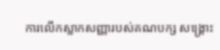ការលើកស្លាកសញ្ញារបស់គណបក្ស សង្គ្រោះ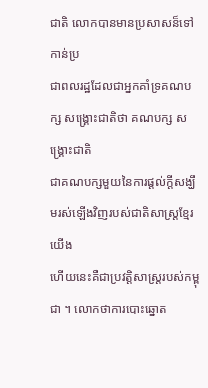ជាតិ លោកបានមានប្រសាសន៏ទៅកាន់ប្រ
ជាពលរដ្ឋដែលជាអ្នកគាំទ្រគណបក្ស សង្គ្រោះជាតិថា គណបក្ស សង្គ្រោះជាតិ
ជាគណបក្សមួយនៃការផ្តល់ក្តីសង្ឃឹមរស់ឡើងវិញរបស់ជាតិសាស្រ្តខ្មែរយើង
ហើយនេះគឺជាប្រវត្តិសាស្រ្តរបស់កម្ពុជា ។ លោកថាការបោះឆ្នោត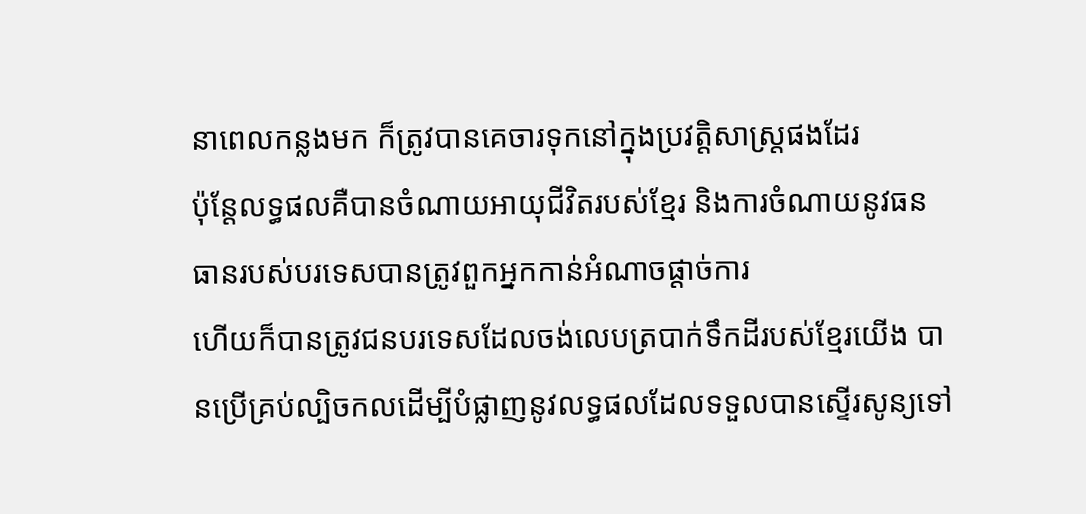នាពេលកន្លងមក ក៏ត្រូវបានគេចារទុកនៅក្នុងប្រវត្តិសាស្រ្តផងដែរ
ប៉ុន្តែលទ្ធផលគឺបានចំណាយអាយុជីវិតរបស់ខ្មែរ និងការចំណាយនូវធនធានរបស់បរទេសបានត្រូវពួកអ្នកកាន់អំណាចផ្តាច់ការ
ហើយក៏បានត្រូវជនបរទេសដែលចង់លេបត្របាក់ទឹកដីរបស់ខ្មែរយើង បានប្រើគ្រប់ល្បិចកលដើម្បីបំផ្លាញនូវលទ្ធផលដែលទទួលបានស្ទើរសូន្យទៅ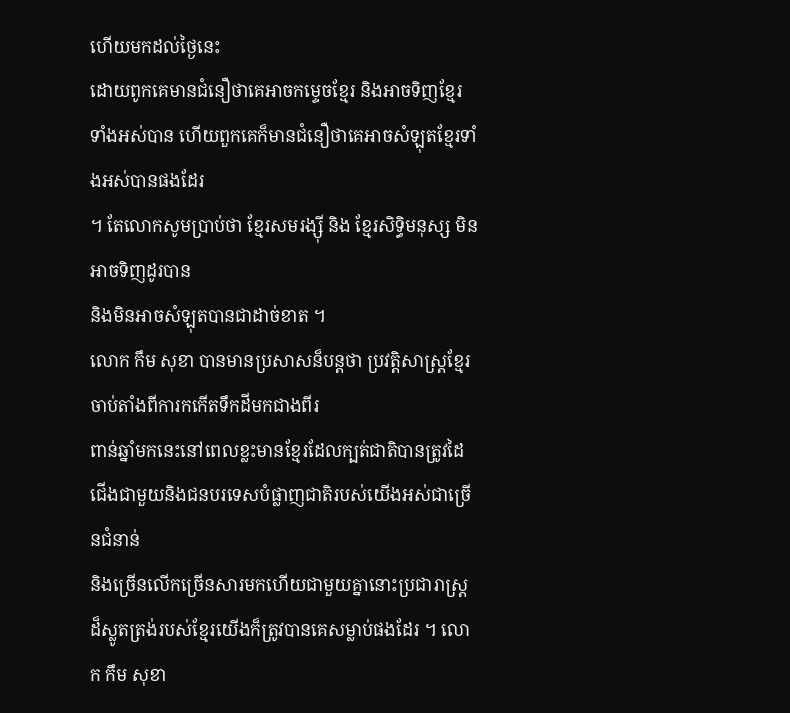ហើយមកដល់ថ្ងៃនេះ
ដោយពូកគេមានជំនឿថាគេអាចកម្ទេចខ្មែរ និងអាចទិញខ្មែរទាំងអស់បាន ហើយពួកគេក៏មានជំនឿថាគេអាចសំឡុតខ្មែរទាំងអស់បានផងដែរ
។ តែលោកសូមប្រាប់ថា ខ្មែរសមរង្ស៊ី និង ខ្មែរសិទ្ធិមនុស្ស មិនអាចទិញដូរបាន
និងមិនអាចសំឡុតបានជាដាច់ខាត ។
លោក កឹម សុខា បានមានប្រសាសន៏បន្តថា ប្រវត្តិសាស្រ្តខ្មែរចាប់តាំងពីការកកើតទឹកដីមកជាងពីរ
ពាន់ឆ្នាំមកនេះនៅពេលខ្លះមានខ្មែរដែលក្បត់ជាតិបានត្រូវដៃជើងជាមួយនិងជនបរទេសបំផ្លាញជាតិរបស់យើងអស់ជាច្រើនជំនាន់
និងច្រើនលើកច្រើនសារមកហើយជាមួយគ្នានោះប្រជារាស្រ្តដ៏ស្លូតត្រង់របស់ខ្មែរយើងក៏ត្រូវបានគេសម្លាប់ផងដែរ ។ លោក កឹម សុខា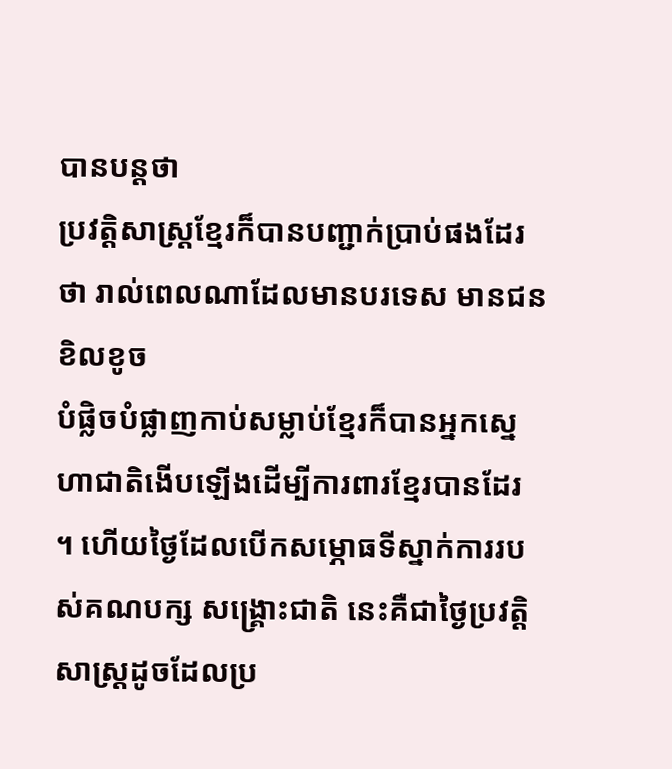បានបន្តថា
ប្រវត្តិសាស្រ្តខ្មែរក៏បានបញ្ជាក់ប្រាប់ផងដែរថា រាល់ពេលណាដែលមានបរទេស មានជនខិលខូច
បំផ្លិចបំផ្លាញកាប់សម្លាប់ខ្មែរក៏បានអ្នកស្នេហាជាតិងើបឡើងដើម្បីការពារខ្មែរបានដែរ
។ ហើយថ្ងៃដែលបើកសម្ភោធទីស្នាក់ការរបស់គណបក្ស សង្គ្រោះជាតិ នេះគឺជាថ្ងៃប្រវត្តិសាស្រ្តដូចដែលប្រ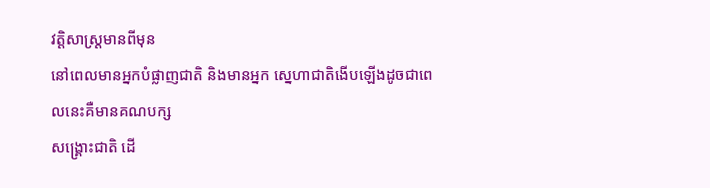វត្តិសាស្រ្តមានពីមុន
នៅពេលមានអ្នកបំផ្លាញជាតិ និងមានអ្នក ស្នេហាជាតិងើបឡើងដូចជាពេលនេះគឺមានគណបក្ស
សង្គ្រោះជាតិ ដើ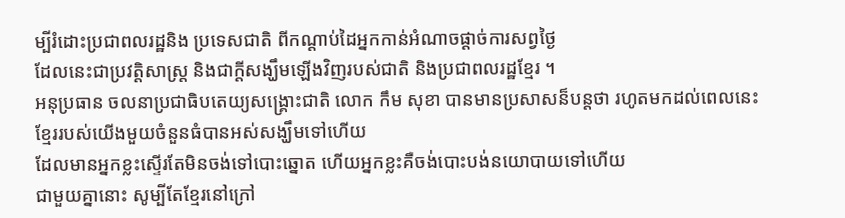ម្បីរំដោះប្រជាពលរដ្ឋនិង ប្រទេសជាតិ ពីកណ្តាប់ដៃអ្នកកាន់អំណាចផ្តាច់ការសព្វថ្ងៃ
ដែលនេះជាប្រវត្តិសាស្រ្ត និងជាក្តីសង្ឃឹមឡើងវិញរបស់ជាតិ និងប្រជាពលរដ្ឋខ្មែរ ។
អនុប្រធាន ចលនាប្រជាធិបតេយ្យសង្គ្រោះជាតិ លោក កឹម សុខា បានមានប្រសាសន៏បន្តថា រហូតមកដល់ពេលនេះខ្មែររបស់យើងមួយចំនួនធំបានអស់សង្ឃឹមទៅហើយ
ដែលមានអ្នកខ្លះស្ទើរតែមិនចង់ទៅបោះឆ្នោត ហើយអ្នកខ្លះគឺចង់បោះបង់នយោបាយទៅហើយ
ជាមួយគ្នានោះ សូម្បីតែខ្មែរនៅក្រៅ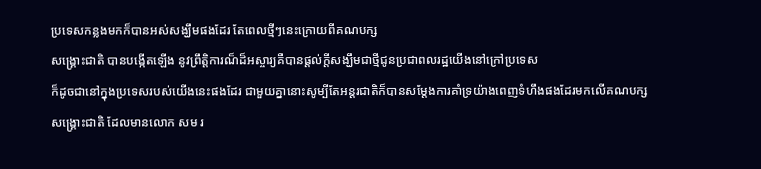ប្រទេសកន្លងមកក៏បានអស់សង្ឃឹមផងដែរ តែពេលថ្មីៗនេះក្រោយពីគណបក្ស
សង្គ្រោះជាតិ បានបង្កើតឡើង នូវព្រឹត្តិការណ៏ដ៏អស្ចារ្យគឺបានផ្តល់ក្តីសង្ឃឹមជាថ្មីជូនប្រជាពលរដ្ឋយើងនៅក្រៅប្រទេស
ក៏ដូចជានៅក្នុងប្រទេសរបស់យើងនេះផងដែរ ជាមួយគ្នានោះសូម្បីតែអន្តរជាតិក៏បានសម្តែងការគាំទ្រយ៉ាងពេញទំហឹងផងដែរមកលើគណបក្ស
សង្គ្រោះជាតិ ដែលមានលោក សម រ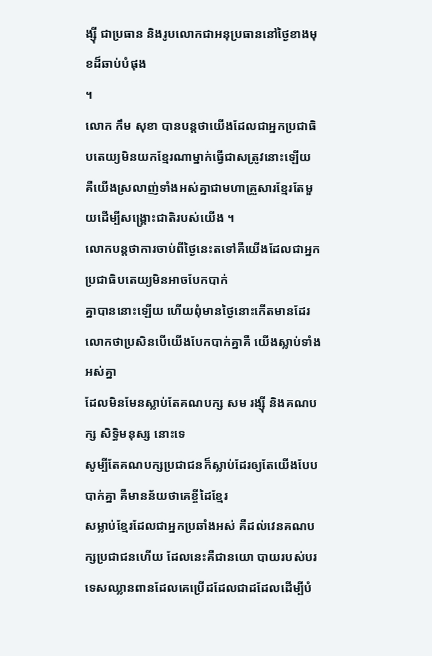ង្ស៊ី ជាប្រធាន និងរូបលោកជាអនុប្រធាននៅថ្ងៃខាងមុខដ៏ឆាប់បំផុង
។
លោក កឹម សុខា បានបន្តថាយើងដែលជាអ្នកប្រជាធិបតេយ្យមិនយកខ្មែរណាម្នាក់ធ្វើជាសត្រូវនោះឡើយ
គឺយើងស្រលាញ់ទាំងអស់គ្នាជាមហាគ្រួសារខ្មែរតែមួយដើម្បីសង្គ្រោះជាតិរបស់យើង ។
លោកបន្តថាការចាប់ពីថ្ងៃនេះតទៅគឺយើងដែលជាអ្នកប្រជាធិបតេយ្យមិនអាចបែកបាក់
គ្នាបាននោះឡើយ ហើយពុំមានថ្ងៃនោះកើតមានដែរ លោកថាប្រសិនបើយើងបែកបាក់គ្នាគឺ យើងស្លាប់ទាំងអស់គ្នា
ដែលមិនមែនស្លាប់តែគណបក្ស សម រង្ស៊ី និងគណបក្ស សិទ្ធិមនុស្ស នោះទេ
សូម្បីតែគណបក្សប្រជាជនក៏ស្លាប់ដែរឲ្យតែយើងបែបបាក់គ្នា គឺមានន័យថាគេខ្ចីដៃខ្មែរ
សម្លាប់ខ្មែរដែលជាអ្នកប្រឆាំងអស់ គឺដល់វេនគណបក្សប្រជាជនហើយ ដែលនេះគឺជានយោ បាយរបស់បរទេសឈ្លានពានដែលគេប្រើដដែលជាដដែលដើម្បីបំ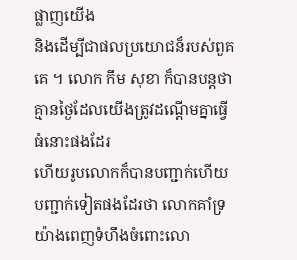ផ្លាញយើង
និងដើម្បីជាផលប្រយោជន៏របស់ពួគគេ ។ លោក កឹម សុខា ក៏បានបន្តថា គ្មានថ្ងៃដែលយើងត្រូវដណ្តើមគ្នាធ្វើធំនោះផងដែរ
ហើយរូបលោកក៏បានបញ្ជាក់ហើយបញ្ជាក់ទៀតផងដែរថា លោកគាំទ្រយ៉ាងពេញទំហឹងចំពោះលោ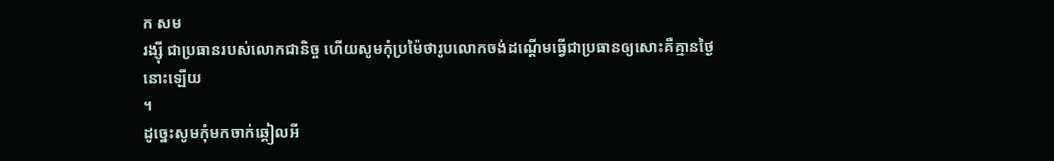ក សម
រង្ស៊ី ជាប្រធានរបស់លោកជានិច្ច ហើយសូមកុំប្រម៉ៃថារូបលោកចង់ដណ្តើមធ្វើជាប្រធានឲ្យសោះគឺគ្មានថ្ងៃនោះឡើយ
។
ដូច្នេះសូមកុំមកចាក់ឆ្គៀលអី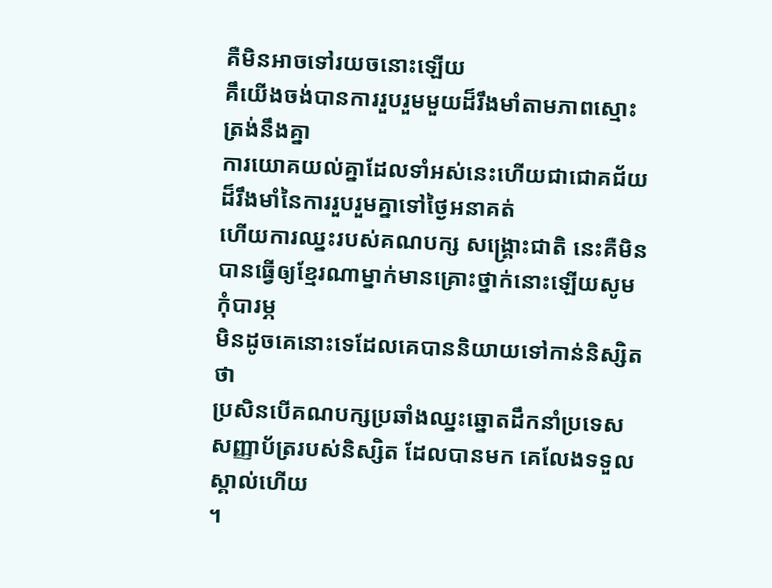គឺមិនអាចទៅរយចនោះឡើយ
គឹយើងចង់បានការរួបរួមមួយដ៏រឹងមាំតាមភាពស្មោះត្រង់នឹងគ្នា
ការយោគយល់គ្នាដែលទាំអស់នេះហើយជាជោគជ័យ ដ៏រឹងមាំនៃការរួបរួមគ្នាទៅថ្ងៃអនាគត់
ហើយការឈ្នះរបស់គណបក្ស សង្គ្រោះជាតិ នេះគឺមិនបានធ្វើឲ្យខ្មែរណាម្នាក់មានគ្រោះថ្នាក់នោះឡើយសូមកុំបារម្ភ
មិនដូចគេនោះទេដែលគេបាននិយាយទៅកាន់និស្សិតថា
ប្រសិនបើគណបក្សប្រឆាំងឈ្នះឆ្នោតដឹកនាំប្រទេសសញ្ញាប័ត្ររបស់និស្សិត ដែលបានមក គេលែងទទួលស្គាល់ហើយ
។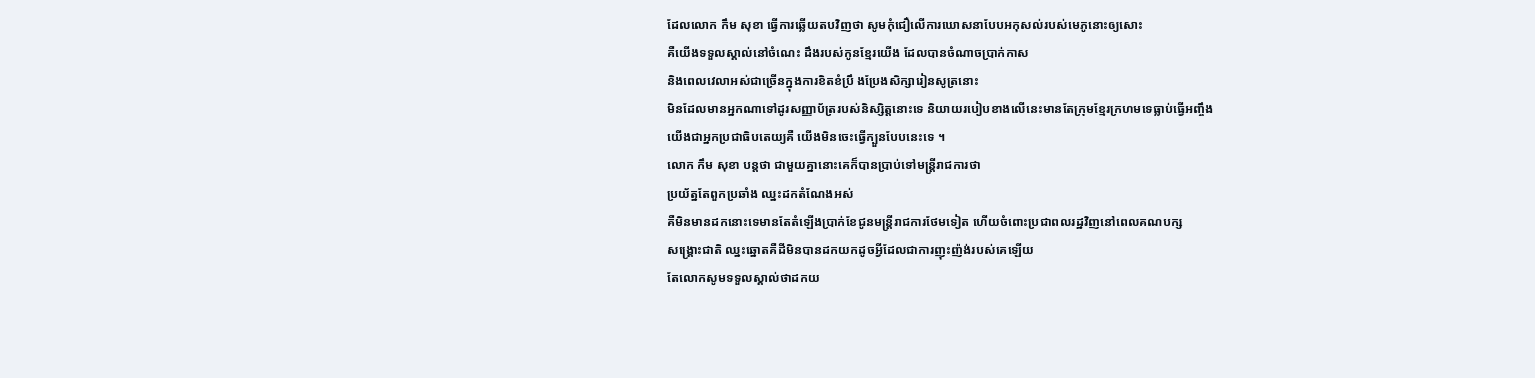ដែលលោក កឹម សុខា ធ្វើការឆ្លើយតបវិញថា សូមកុំជឿលើការឃោសនាបែបអកុសល់របស់មេភូនោះឲ្យសោះ
គឺយើងទទួលស្គាល់នៅចំណេះ ដឹងរបស់កូនខ្មែរយើង ដែលបានចំណាចប្រាក់កាស
និងពេលវេលាអស់ជាច្រើនក្នុងការខិតខំប្រឹ ងប្រែងសិក្សារៀនសូត្រនោះ
មិនដែលមានអ្នកណាទៅដូរសញ្ញាប័ត្ររបស់និស្សិត្តនោះទេ និយាយរបៀបខាងលើនេះមានតែក្រុមខ្មែរក្រហមទេធ្លាប់ធ្វើអញ្ចឹង
យើងជាអ្នកប្រជាធិបតេយ្យគឺ យើងមិនចេះធ្វើក្បួនបែបនេះទេ ។
លោក កឹម សុខា បន្តថា ជាមួយគ្នានោះគេក៏បានប្រាប់ទៅមន្រ្តីរាជការថា
ប្រយ័ត្នតែពួកប្រឆាំង ឈ្នះដកតំណែងអស់
គឺមិនមានដកនោះទេមានតែតំឡើងប្រាក់ខែជូនមន្រ្តីរាជការថែមទៀត ហើយចំពោះប្រជាពលរដ្ឋវិញនៅពេលគណបក្ស
សង្គ្រោះជាតិ ឈ្នះឆ្នោតគឺដីមិនបានដកយកដូចអ្វីដែលជាការញុះញ៉ង់របស់គេឡើយ
តែលោកសូមទទួលស្គាល់ថាដកយ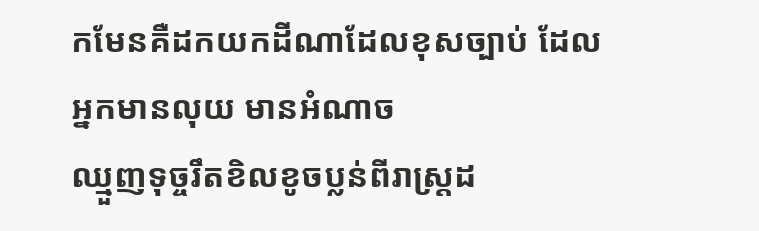កមែនគឺដកយកដីណាដែលខុសច្បាប់ ដែលអ្នកមានលុយ មានអំណាច
ឈ្មួញទុច្ចរឹតខិលខូចប្លន់ពីរាស្រ្តដ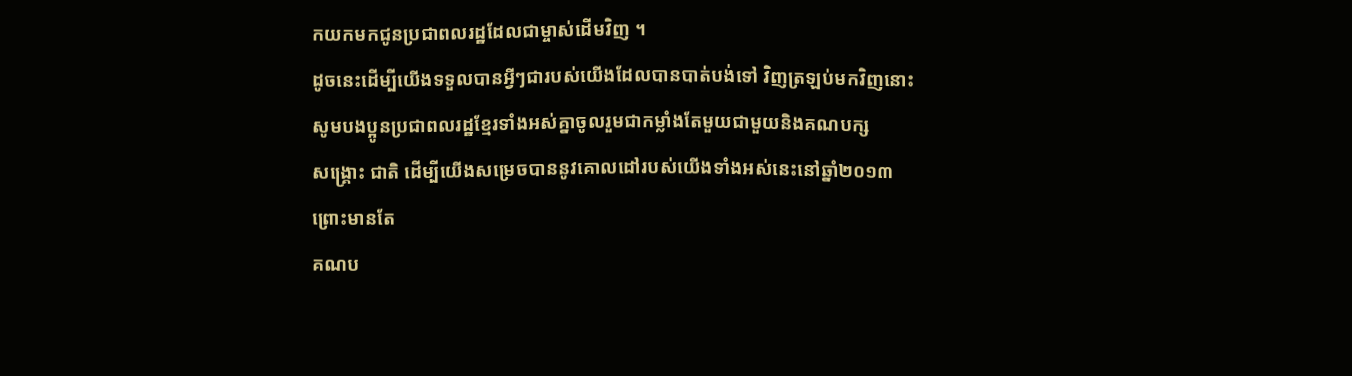កយកមកជូនប្រជាពលរដ្ឋដែលជាម្ចាស់ដើមវិញ ។
ដូចនេះដើម្បីយើងទទួលបានអ្វីៗជារបស់យើងដែលបានបាត់បង់ទៅ វិញត្រឡប់មកវិញនោះ
សូមបងប្អូនប្រជាពលរដ្ឋខ្មែរទាំងអស់គ្នាចូលរួមជាកម្លាំងតែមួយជាមួយនិងគណបក្ស
សង្គ្រោះ ជាតិ ដើម្បីយើងសម្រេចបាននូវគោលដៅរបស់យើងទាំងអស់នេះនៅឆ្នាំ២០១៣ ព្រោះមានតែ
គណប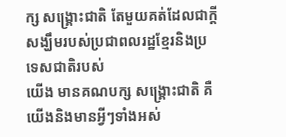ក្ស សង្គ្រោះជាតិ តែមួយគត់ដែលជាក្តីសង្ឃឹមរបស់ប្រជាពលរដ្ឋខ្មែរនិងប្រទេសជាតិរបស់
យើង មានគណបក្ស សង្គ្រោះជាតិ គឺយើងនិងមានអ្វីៗទាំងអស់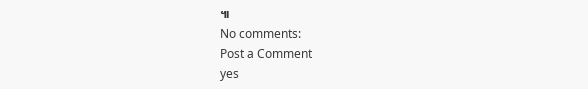៕
No comments:
Post a Comment
yes